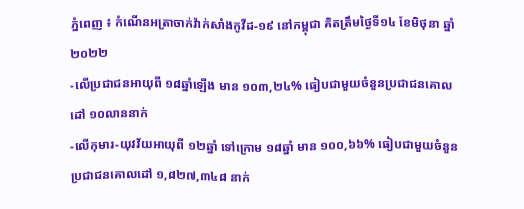ភ្នំពេញ ៖ កំណេីនអត្រាចាក់វ៉ាក់សាំងកូវីដ-១៩ នៅកម្ពុជា គិតត្រឹមថ្ងៃទី១៤ ខែមិថុនា ឆ្នាំ២០២២
-លើប្រជាជនអាយុពី ១៨ឆ្នាំឡើង មាន ១០៣,២៤% ធៀបជាមួយចំនួនប្រជាជនគោលដៅ ១០លាននាក់
-លើកុមារ-យុវវ័យអាយុពី ១២ឆ្នាំ ទៅក្រោម ១៨ឆ្នាំ មាន ១០០,៦៦% ធៀបជាមួយចំនួនប្រជាជនគោលដៅ ១,៨២៧,៣៤៨ នាក់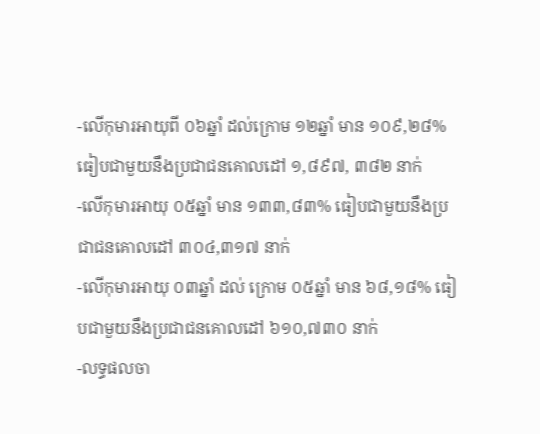-លើកុមារអាយុពី ០៦ឆ្នាំ ដល់ក្រោម ១២ឆ្នាំ មាន ១០៩,២៨% ធៀបជាមួយនឹងប្រជាជនគោលដៅ ១,៨៩៧, ៣៨២ នាក់
-លើកុមារអាយុ ០៥ឆ្នាំ មាន ១៣៣,៨៣% ធៀបជាមួយនឹងប្រជាជនគោលដៅ ៣០៤,៣១៧ នាក់
-លើកុមារអាយុ ០៣ឆ្នាំ ដល់ ក្រោម ០៥ឆ្នាំ មាន ៦៨,១៨% ធៀបជាមួយនឹងប្រជាជនគោលដៅ ៦១០,៧៣០ នាក់
-លទ្ធផលចា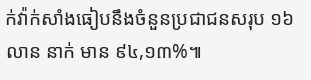ក់វ៉ាក់សាំងធៀបនឹងចំនួនប្រជាជនសរុប ១៦លាន នាក់ មាន ៩៤,១៣%៕